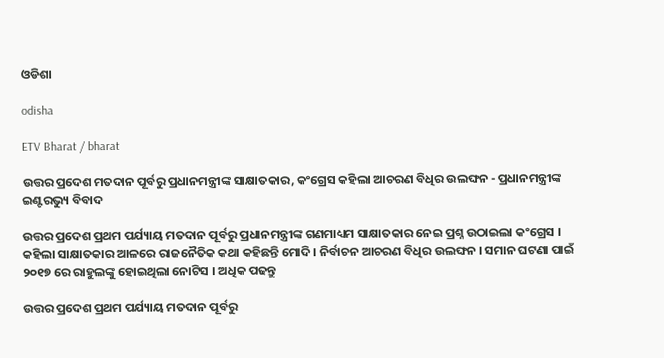ଓଡିଶା

odisha

ETV Bharat / bharat

ଉତ୍ତର ପ୍ରଦେଶ ମତଦାନ ପୂର୍ବରୁ ପ୍ରଧାନମନ୍ତ୍ରୀଙ୍କ ସାକ୍ଷାତକାର, କଂଗ୍ରେସ କହିଲା ଆଚରଣ ବିଧିର ଉଲଙ୍ଘନ - ପ୍ରଧାନମନ୍ତ୍ରୀଙ୍କ ଇଣ୍ଟରଭ୍ୟୁ ବିବାଦ

ଉତ୍ତର ପ୍ରଦେଶ ପ୍ରଥମ ପର୍ଯ୍ୟାୟ ମତଦାନ ପୂର୍ବରୁ ପ୍ରଧାନମନ୍ତ୍ରୀଙ୍କ ଗଣମାଧ୍ୟମ ସାକ୍ଷାତକାର ନେଇ ପ୍ରଶ୍ନ ଉଠାଇଲା କଂଗ୍ରେସ । କହିଲା ସାକ୍ଷାତକାର ଆଳରେ ରାଜନୈତିକ କଥା କହିଛନ୍ତି ମୋଦି । ନିର୍ବାଚନ ଆଚରଣ ବିଧିର ଉଲଙ୍ଘନ । ସମାନ ଘଟଣା ପାଇଁ ୨୦୧୭ ରେ ରାହୁଲଙ୍କୁ ହୋଇଥିଲା ନୋଟିସ । ଅଧିକ ପଢନ୍ତୁ

ଉତ୍ତର ପ୍ରଦେଶ ପ୍ରଥମ ପର୍ଯ୍ୟାୟ ମତଦାନ ପୂର୍ବରୁ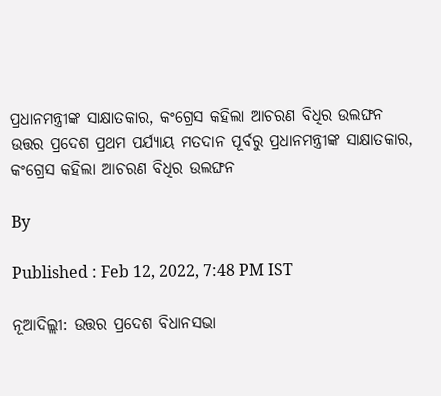ପ୍ରଧାନମନ୍ତ୍ରୀଙ୍କ ସାକ୍ଷାତକାର, କଂଗ୍ରେସ କହିଲା ଆଚରଣ ବିଧିର ଉଲଙ୍ଘନ
ଉତ୍ତର ପ୍ରଦେଶ ପ୍ରଥମ ପର୍ଯ୍ୟାୟ ମତଦାନ ପୂର୍ବରୁ ପ୍ରଧାନମନ୍ତ୍ରୀଙ୍କ ସାକ୍ଷାତକାର, କଂଗ୍ରେସ କହିଲା ଆଚରଣ ବିଧିର ଉଲଙ୍ଘନ

By

Published : Feb 12, 2022, 7:48 PM IST

ନୂଆଦିଲ୍ଲୀ: ଉତ୍ତର ପ୍ରଦେଶ ବିଧାନସଭା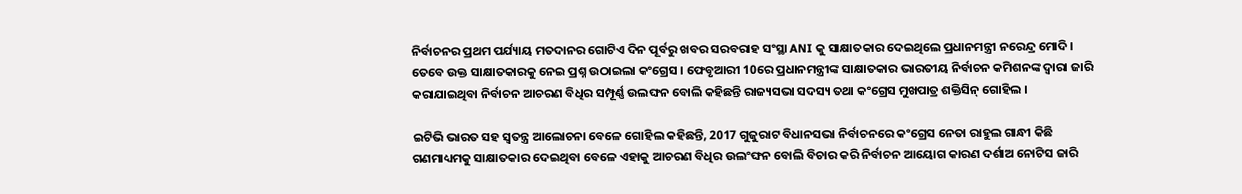ନିର୍ବାଚନର ପ୍ରଥମ ପର୍ଯ୍ୟାୟ ମତଦାନର ଗୋଟିଏ ଦିନ ପୂର୍ବରୁ ଖବର ସରବରାହ ସଂସ୍ଥା ANI କୁ ସାକ୍ଷାତକାର ଦେଇଥିଲେ ପ୍ରଧାନମନ୍ତ୍ରୀ ନରେନ୍ଦ୍ର ମୋଦି । ତେବେ ଉକ୍ତ ସାକ୍ଷାତକାରକୁ ନେଇ ପ୍ରଶ୍ନ ଉଠାଇଲା କଂଗ୍ରେସ । ଫେବୃଆରୀ 10ରେ ପ୍ରଧାନମନ୍ତ୍ରୀଙ୍କ ସାକ୍ଷାତକାର ଭାରତୀୟ ନିର୍ବାଚନ କମିଶନଙ୍କ ଦ୍ବାରା ଜାରି କରାଯାଇଥିବା ନିର୍ବାଚନ ଆଚରଣ ବିଧିର ସମ୍ପୂର୍ଣ୍ଣ ଉଲଙ୍ଘନ ବୋଲି କହିଛନ୍ତି ରାଜ୍ୟସଭା ସଦସ୍ୟ ତଥା କଂଗ୍ରେସ ମୁଖପାତ୍ର ଶକ୍ତିସିନ୍ ଗୋହିଲ ।

ଇଟିଭି ଭାରତ ସହ ସ୍ବତନ୍ତ୍ର ଆଲୋଚନା ବେଳେ ଗୋହିଲ କହିଛନ୍ତି, 2017 ଗୁଜୁରାଟ ବିଧାନସଭା ନିର୍ବାଚନରେ କଂଗ୍ରେସ ନେତା ରାହୁଲ ଗାନ୍ଧୀ କିଛି ଗଣମାଧ୍ୟମକୁ ସାକ୍ଷାତକାର ଦେଇଥିବା ବେଳେ ଏହାକୁ ଆଚରଣ ବିଧିର ଉଲଂଙ୍ଘନ ବୋଲି ବିଚାର କରି ନିର୍ବାଚନ ଆୟୋଗ କାରଣ ଦର୍ଶାଅ ନୋଟିସ ଜାରି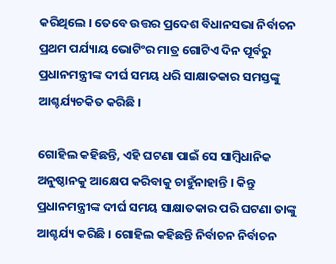କରିଥିଲେ । ତେବେ ଉତ୍ତର ପ୍ରଦେଶ ବିଧାନସଭା ନିର୍ବାଚନ ପ୍ରଥମ ପର୍ଯ୍ୟାୟ ଭୋଟିଂର ମାତ୍ର ଗୋଟିଏ ଦିନ ପୂର୍ବରୁ ପ୍ରଧାନମନ୍ତ୍ରୀଙ୍କ ଦୀର୍ଘ ସମୟ ଧରି ସାକ୍ଷାତକାର ସମସ୍ତଙ୍କୁ ଆଶ୍ଚର୍ଯ୍ୟଚକିତ କରିଛି ।

ଗୋହିଲ କହିଛନ୍ତି, ଏହି ଘଟଣା ପାଇଁ ସେ ସାମ୍ବିଧାନିକ ଅନୁଷ୍ଠାନକୁ ଆକ୍ଷେପ କରିବାକୁ ଚାହୁଁନାହାନ୍ତି । କିନ୍ତୁ ପ୍ରଧାନମନ୍ତ୍ରୀଙ୍କ ଦୀର୍ଘ ସମୟ ସାକ୍ଷାତକାର ପରି ଘଟଣା ତାଙ୍କୁ ଆଶ୍ଚର୍ଯ୍ୟ କରିଛି । ଗୋହିଲ କହିଛନ୍ତି ନିର୍ବାଚନ ନିର୍ବାଚନ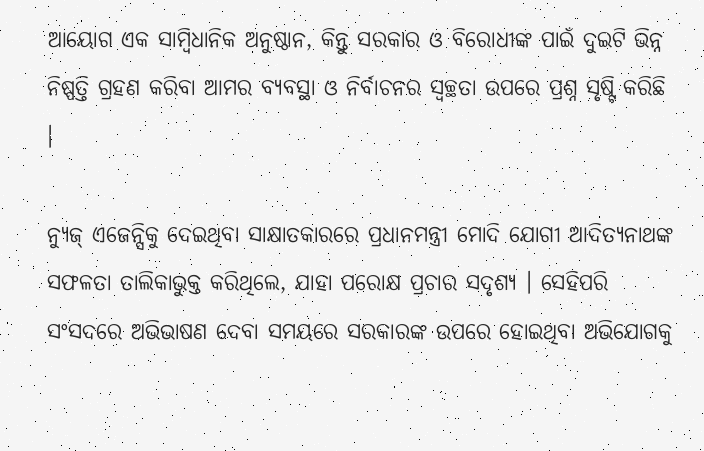ଆୟୋଗ ଏକ ସାମ୍ବିଧାନିକ ଅନୁଷ୍ଠାନ, କିନ୍ତୁ ସରକାର ଓ ବିରୋଧୀଙ୍କ ପାଇଁ ଦୁଇଟି ଭିନ୍ନ ନିଷ୍ପତ୍ତି ଗ୍ରହଣ କରିବା ଆମର ବ୍ୟବସ୍ଥା ଓ ନିର୍ବାଚନର ସ୍ବଚ୍ଛତା ଉପରେ ପ୍ରଶ୍ନ ସୃଷ୍ଟି କରିଛି ।

ନ୍ୟୁଜ୍ ଏଜେନ୍ସିକୁ ଦେଇଥିବା ସାକ୍ଷାତକାରରେ ପ୍ରଧାନମନ୍ତ୍ରୀ ମୋଦି ଯୋଗୀ ଆଦିତ୍ୟନାଥଙ୍କ ସଫଳତା ତାଲିକାଭୁକ୍ତ କରିଥିଲେ, ଯାହା ପରୋକ୍ଷ ପ୍ରଚାର ସଦୃଶ୍ୟ । ସେହିପରି ସଂସଦରେ ଅଭିଭାଷଣ ଦେବା ସମୟରେ ସରକାରଙ୍କ ଉପରେ ହୋଇଥିବା ଅଭିଯୋଗକୁ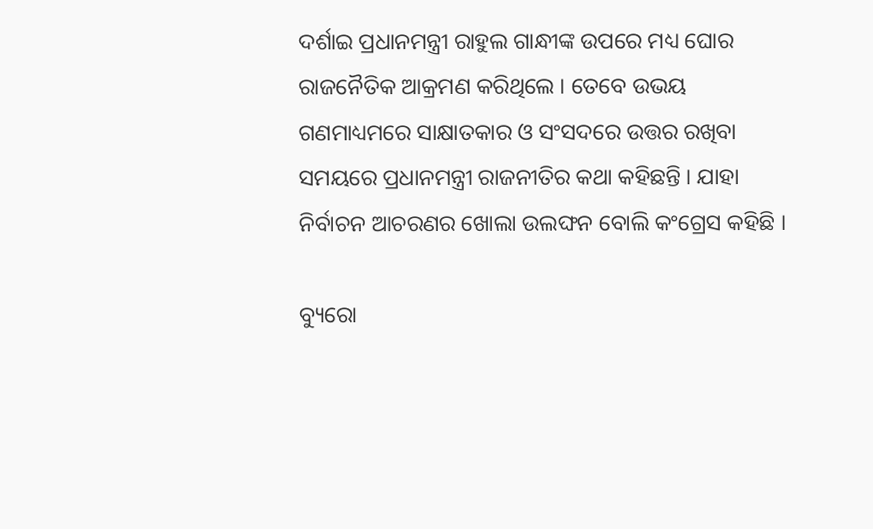ଦର୍ଶାଇ ପ୍ରଧାନମନ୍ତ୍ରୀ ରାହୁଲ ଗାନ୍ଧୀଙ୍କ ଉପରେ ମଧ୍ୟ ଘୋର ରାଜନୈତିକ ଆକ୍ରମଣ କରିଥିଲେ । ତେବେ ଉଭୟ ଗଣମାଧ୍ୟମରେ ସାକ୍ଷାତକାର ଓ ସଂସଦରେ ଉତ୍ତର ରଖିବା ସମୟରେ ପ୍ରଧାନମନ୍ତ୍ରୀ ରାଜନୀତିର କଥା କହିଛନ୍ତି । ଯାହା ନିର୍ବାଚନ ଆଚରଣର ଖୋଲା ଉଲଙ୍ଘନ ବୋଲି କଂଗ୍ରେସ କହିଛି ।

ବ୍ୟୁରୋ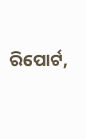ରିପୋର୍ଟ,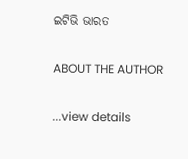ଇଟିଭି ଭାରତ

ABOUT THE AUTHOR

...view details